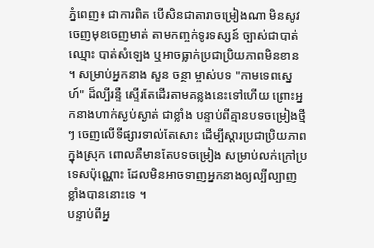ភ្នំពេញ៖ ជាការពិត បើសិនជាតារាចម្រៀងណា មិនសូវចេញមុខចេញមាត់ តាមកញ្ចក់ទូរទស្សន៍ ច្បាស់ជាបាត់ឈ្មោះ បាត់សំឡេង ឬអាចធ្លាក់ប្រជាប្រិយភាពមិនខាន ។ សម្រាប់អ្នកនាង សួន ចន្ថា ម្ចាស់បទ "កាមទេពស្នេហ៍" ដ៏ល្បីរន្ទឺ ស្ទើរតែដើរតាមគន្លងនេះទៅហើយ ព្រោះអ្នកនាងហាក់ស្ងប់ស្ងាត់ ជាខ្លាំង បន្ទាប់ពីគ្មានបទចម្រៀងថ្មីៗ ចេញលើទីផ្សារទាល់តែសោះ ដើម្បីស្ដារប្រជាប្រិយភាពក្នុងស្រុក ពោលគឺមានតែបទចម្រៀង សម្រាប់លក់ក្រៅប្រទេសប៉ុណ្ណោះ ដែលមិនអាចទាញអ្នកនាងឲ្យល្បីល្បាញខ្លាំងបាននោះទេ ។
បន្ទាប់ពីអ្ន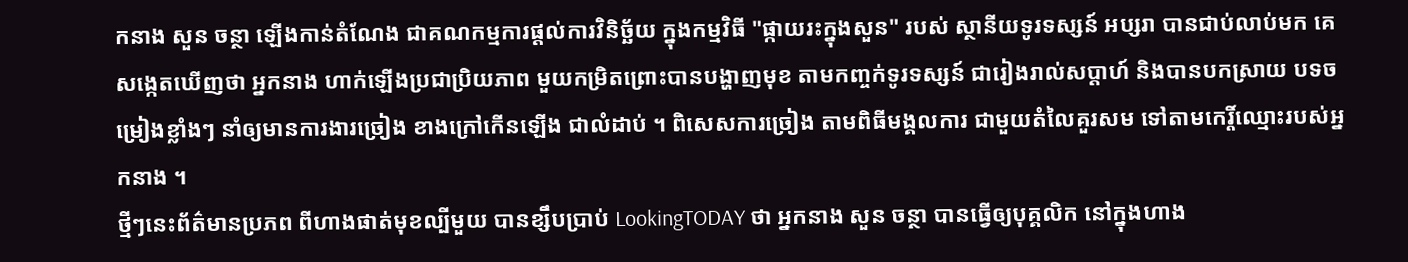កនាង សួន ចន្ថា ឡើងកាន់តំណែង ជាគណកម្មការផ្ដល់ការវិនិច្ឆ័យ ក្នុងកម្មវិធី "ផ្កាយរះក្នុងសួន" របស់ ស្ថានីយទូរទស្សន៍ អប្សរា បានជាប់លាប់មក គេសង្កេតឃើញថា អ្នកនាង ហាក់ឡើងប្រជាប្រិយភាព មួយកម្រិតព្រោះបានបង្ហាញមុខ តាមកញ្ចក់ទូរទស្សន៍ ជារៀងរាល់សប្ដាហ៍ និងបានបកស្រាយ បទចម្រៀងខ្លាំងៗ នាំឲ្យមានការងារច្រៀង ខាងក្រៅកើនឡើង ជាលំដាប់ ។ ពិសេសការច្រៀង តាមពិធីមង្គលការ ជាមួយតំលៃគួរសម ទៅតាមកេរ្តិ៍ឈ្មោះរបស់អ្នកនាង ។
ថ្មីៗនេះព័ត៌មានប្រភព ពីហាងផាត់មុខល្បីមួយ បានខ្សឹបប្រាប់ LookingTODAY ថា អ្នកនាង សួន ចន្ថា បានធ្វើឲ្យបុគ្គលិក នៅក្នុងហាង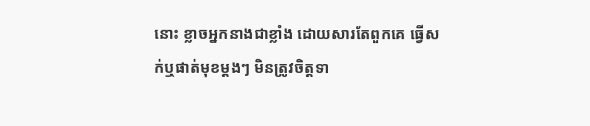នោះ ខ្លាចអ្នកនាងជាខ្លាំង ដោយសារតែពួកគេ ធ្វើសក់ឬផាត់មុខម្ដងៗ មិនត្រូវចិត្តទា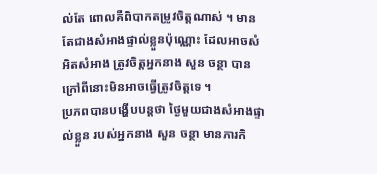ល់តែ ពោលគឺពិបាកតម្រូវចិត្តណាស់ ។ មានតែជាងសំអាងផ្ទាល់ខ្លួនប៉ុណ្ណោះ ដែលអាចសំអិតសំអាង ត្រូវចិត្តអ្នកនាង សួន ចន្ថា បាន ក្រៅពីនោះមិនអាចធ្វើត្រូវចិត្តទេ ។
ប្រភពបានបង្ហើបបន្តថា ថ្ងៃមួយជាងសំអាងផ្ទាល់ខ្លួន របស់អ្នកនាង សួន ចន្ថា មានភារកិ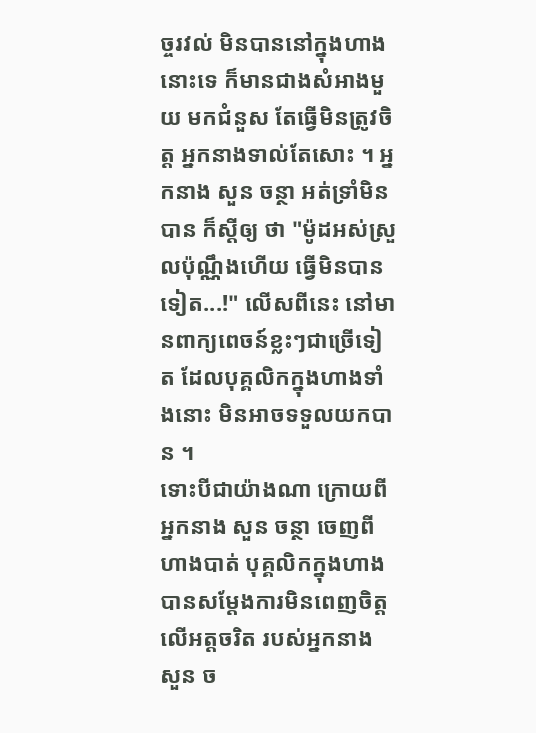ច្ចរវល់ មិនបាននៅក្នុងហាង នោះទេ ក៏មានជាងសំអាងមួយ មកជំនួស តែធ្វើមិនត្រូវចិត្ត អ្នកនាងទាល់តែសោះ ។ អ្នកនាង សួន ចន្ថា អត់ទ្រាំមិនបាន ក៏ស្តីឲ្យ ថា "ម៉ូដអស់ស្រួលប៉ុណ្ណឹងហើយ ធ្វើមិនបានទៀត...!" លើសពីនេះ នៅមានពាក្យពេចន៍ខ្លះៗជាច្រើទៀត ដែលបុគ្គលិកក្នុងហាងទាំងនោះ មិនអាចទទួលយកបាន ។
ទោះបីជាយ៉ាងណា ក្រោយពីអ្នកនាង សួន ចន្ថា ចេញពីហាងបាត់ បុគ្គលិកក្នុងហាង បានសម្ដែងការមិនពេញចិត្ត លើអត្តចរិត របស់អ្នកនាង សួន ច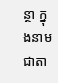ន្ថា ក្នុងនាមជាតា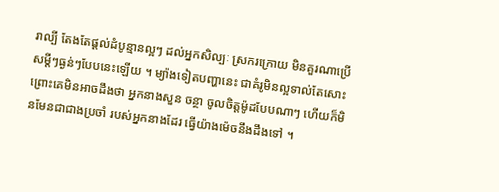រាល្បី តែងតែផ្ដល់ដំបូន្មានល្អៗ ដល់អ្នកសិល្បៈ ស្រករក្រោយ មិនគួរណាប្រើសម្ដីៗធ្ងន់ៗបែបនេះឡើយ ។ ម្យ៉ាងទៀតបញ្ហានេះ ជាគំរូមិនល្អទាល់តែសោះ ព្រោះគេមិនអាចដឹងថា អ្នកនាងសួន ចន្ថា ចូលចិត្តម៉ូដបែបណាៗ ហើយក៏មិនមែនជាជាងប្រចាំ របស់អ្នកនាងដែរ ធ្វើយ៉ាងម៉េចនឹងដឹងទៅ ។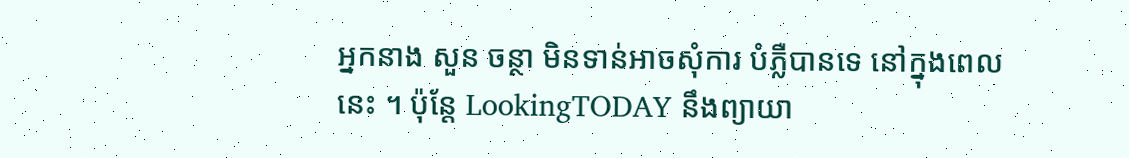អ្នកនាង សួន ចន្ថា មិនទាន់អាចសុំការ បំភ្លឺបានទេ នៅក្នុងពេលនេះ ។ ប៉ុន្តែ LookingTODAY នឹងព្យាយា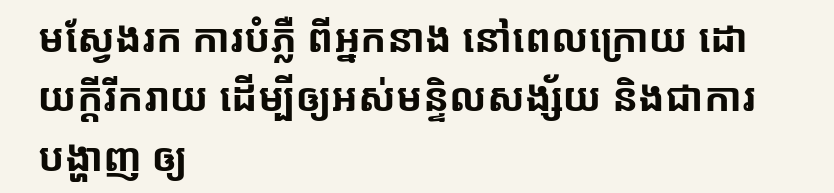មស្វែងរក ការបំភ្លឺ ពីអ្នកនាង នៅពេលក្រោយ ដោយក្ដីរីករាយ ដើម្បីឲ្យអស់មន្ទិលសង្ស័យ និងជាការបង្ហាញ ឲ្យ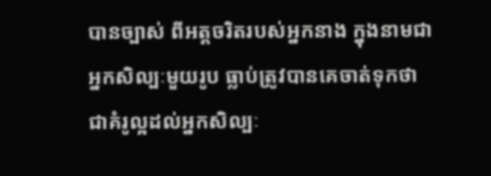បានច្បាស់ ពីអត្តចរិតរបស់អ្នកនាង ក្នុងនាមជាអ្នកសិល្បៈមួយរូប ធ្លាប់ត្រូវបានគេចាត់ទុកថា ជាគំរូល្អដល់អ្នកសិល្បៈ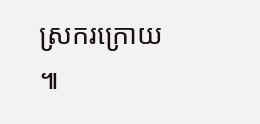ស្រករក្រោយ ៕